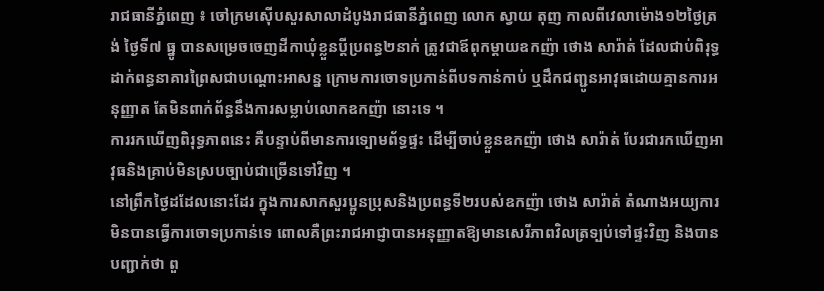រាជធានីភ្នំពេញ ៖ ចៅក្រមស៊ើបសួរសាលាដំបូងរាជធានីភ្នំពេញ លោក ស្វាយ តុញ កាលពីវេលាម៉ោង១២ថ្ងៃត្រង់ ថ្ងៃទី៧ ធ្នូ បានសម្រេចចេញដីកាឃុំខ្លួនប្តីប្រពន្ធ២នាក់ ត្រូវជាឪពុកម្តាយឧកញ៉ា ថោង សារ៉ាត់ ដែលជាប់ពិរុទ្ធដាក់ពន្ធនាគារព្រៃសជាបណ្តោះអាសន្ន ក្រោមការចោទប្រកាន់ពីបទកាន់កាប់ ឬដឹកជញ្ជូនអាវុធដោយគ្មានការអនុញ្ញាត តែមិនពាក់ព័ន្ធនឹងការសម្លាប់លោកឧកញ៉ា នោះទេ ។
ការរកឃើញពិរុទ្ធភាពនេះ គឺបន្ទាប់ពីមានការទ្បោមព័ទ្ធផ្ទះ ដើម្បីចាប់ខ្លួនឧកញ៉ា ថោង សារ៉ាត់ បែរជារកឃើញអាវុធនិងគ្រាប់មិនស្របច្បាប់ជាច្រើនទៅវិញ ។
នៅព្រឹកថ្ងៃដដែលនោះដែរ ក្នុងការសាកសួរប្អូនប្រុសនិងប្រពន្ធទី២របស់ឧកញ៉ា ថោង សារ៉ាត់ តំណាងអយ្យការមិនបានធ្វើការចោទប្រកាន់ទេ ពោលគឺព្រះរាជអាជ្ញាបានអនុញ្ញាតឱ្យមានសេរីភាពវិលត្រទ្បប់ទៅផ្ទះវិញ និងបានបញ្ជាក់ថា ពួ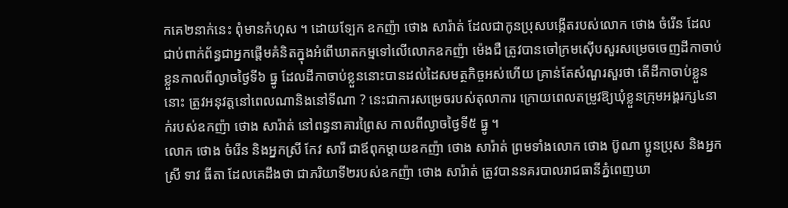កគេ២នាក់នេះ ពុំមានកំហុស ។ ដោយទ្បែក ឧកញ៉ា ថោង សារ៉ាត់ ដែលជាកូនប្រុសបង្កើតរបស់លោក ថោង ចំរើន ដែលជាប់ពាក់ព័ន្ធជាអ្នកផ្តើមគំនិតក្នុងអំពើឃាតកម្មទៅលើលោកឧកញ៉ា ម៉េងជឺ ត្រូវបានចៅក្រមស៊ើបសួរសម្រេចចេញដីកាចាប់ខ្លួនកាលពីល្ងាចថ្ងៃទី៦ ធ្នូ ដែលដីកាចាប់ខ្លួននោះបានដល់ដៃសមត្ថកិច្ចអស់ហើយ គ្រាន់តែសំណួរសួរថា តើដីកាចាប់ខ្លួននោះ ត្រូវអនុវត្តនៅពេលណានិងនៅទីណា ? នេះជាការសម្រេចរបស់តុលាការ ក្រោយពេលតម្រូវឱ្យឃុំខ្លួនក្រុមអង្គរក្ស៤នាក់របស់ឧកញ៉ា ថោង សារ៉ាត់ នៅពន្ធនាគារព្រៃស កាលពីល្ងាចថ្ងៃទី៥ ធ្នូ ។
លោក ថោង ចំរើន និងអ្នកស្រី កែវ សារី ជាឪពុកម្តាយឧកញ៉ា ថោង សារ៉ាត់ ព្រមទាំងលោក ថោង ប៊ូណា ប្អូនប្រុស និងអ្នកស្រី ទាវ ធីតា ដែលគេដឹងថា ជាភរិយាទី២របស់ឧកញ៉ា ថោង សារ៉ាត់ ត្រូវបាននគរបាលរាជធានីភ្នំពេញឃា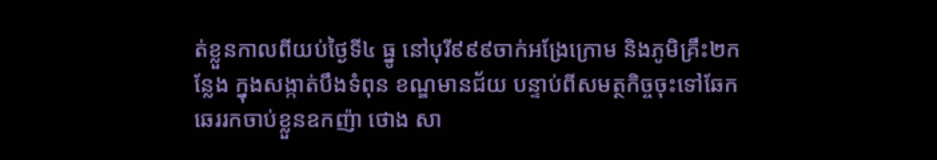ត់ខ្លួនកាលពីយប់ថ្ងៃទី៤ ធ្នូ នៅបុរី៩៩៩ចាក់អង្រែក្រោម និងភូមិគ្រឹះ២កន្លែង ក្នុងសង្កាត់បឹងទំពុន ខណ្ឌមានជ័យ បន្ទាប់ពីសមត្ថកិច្ចចុះទៅឆែកឆេររកចាប់ខ្លួនឧកញ៉ា ថោង សា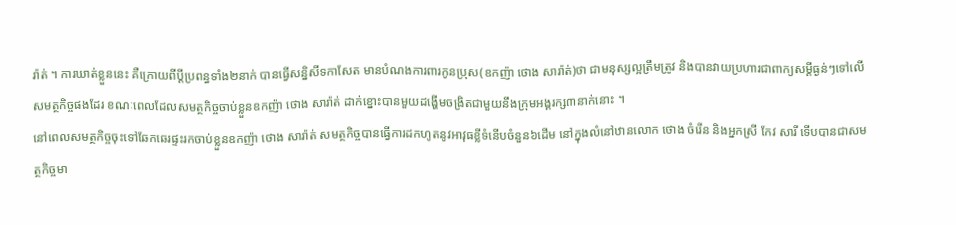រ៉ាត់ ។ ការឃាត់ខ្លួននេះ គឺក្រោយពីប្តីប្រពន្ធទាំង២នាក់ បានធ្វើសន្និសីទកាសែត មានបំណងការពារកូនប្រុស(ឧកញ៉ា ថោង សារ៉ាត់)ថា ជាមនុស្សល្អត្រឹមត្រូវ និងបានវាយប្រហារជាពាក្យសម្តីធ្ងន់ៗទៅលើសមត្ថកិច្ចផងដែរ ខណៈពេលដែលសមត្ថកិច្ចចាប់ខ្លួនឧកញ៉ា ថោង សារ៉ាត់ ដាក់ខ្នោះបានមួយដង្ហើមចង្រិតជាមួយនឹងក្រុមអង្គរក្ស៣នាក់នោះ ។
នៅពេលសមត្ថកិច្ចចុះទៅឆែកឆេរផ្ទះរកចាប់ខ្លួនឧកញ៉ា ថោង សារ៉ាត់ សមត្ថកិច្ចបានធ្វើការដកហូតនូវអាវុធខ្លីទំនើបចំនួន៦ដើម នៅក្នុងលំនៅឋានលោក ថោង ចំរើន និងអ្នកស្រី កែវ សារី ទើបបានជាសមត្ថកិច្ចមា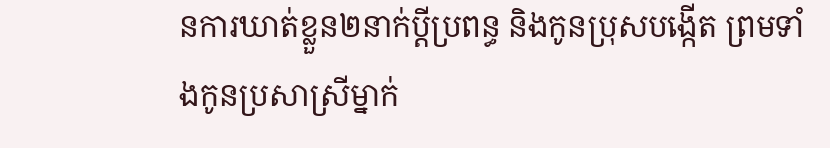នការឃាត់ខ្លួន២នាក់ប្តីប្រពន្ធ និងកូនប្រុសបង្កើត ព្រមទាំងកូនប្រសាស្រីម្នាក់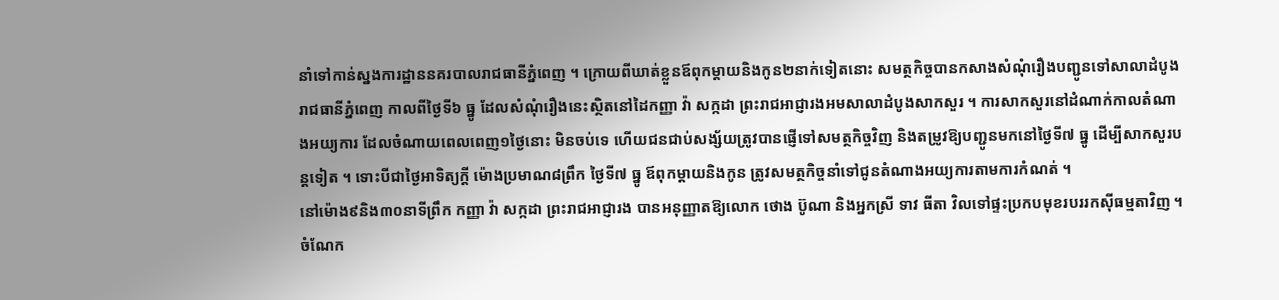នាំទៅកាន់ស្នងការដ្ឋាននគរបាលរាជធានីភ្នំពេញ ។ ក្រោយពីឃាត់ខ្លួនឪពុកម្តាយនិងកូន២នាក់ទៀតនោះ សមត្ថកិច្ចបានកសាងសំណុំរឿងបញ្ជូនទៅសាលាដំបូងរាជធានីភ្នំពេញ កាលពីថ្ងៃទី៦ ធ្នូ ដែលសំណុំរឿងនេះស្ថិតនៅដៃកញ្ញា វ៉ា សក្កដា ព្រះរាជអាជ្ញារងអមសាលាដំបូងសាកសួរ ។ ការសាកសួរនៅដំណាក់កាលតំណាងអយ្យការ ដែលចំណាយពេលពេញ១ថ្ងៃនោះ មិនចប់ទេ ហើយជនជាប់សង្ស័យត្រូវបានផ្ញើទៅសមត្ថកិច្ចវិញ និងតម្រូវឱ្យបញ្ជូនមកនៅថ្ងៃទី៧ ធ្នូ ដើម្បីសាកសួរបន្តទៀត ។ ទោះបីជាថ្ងៃអាទិត្យក្តី ម៉ោងប្រមាណ៨ព្រឹក ថ្ងៃទី៧ ធ្នូ ឪពុកម្តាយនិងកូន ត្រូវសមត្ថកិច្ចនាំទៅជូនតំណាងអយ្យការតាមការកំណត់ ។
នៅម៉ោង៩និង៣០នាទីព្រឹក កញ្ញា វ៉ា សក្កដា ព្រះរាជអាជ្ញារង បានអនុញ្ញាតឱ្យលោក ថោង ប៊ូណា និងអ្នកស្រី ទាវ ធីតា វិលទៅផ្ទះប្រកបមុខរបររកស៊ីធម្មតាវិញ ។ ចំណែក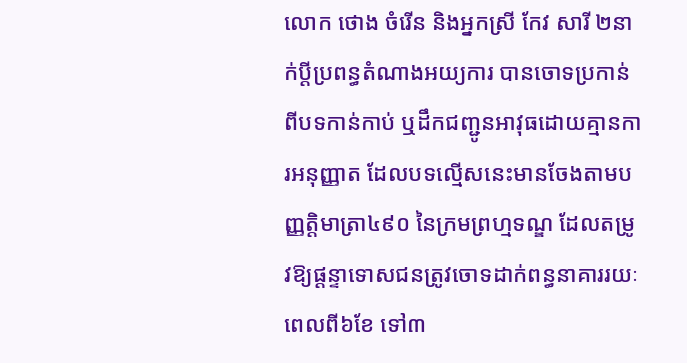លោក ថោង ចំរើន និងអ្នកស្រី កែវ សារី ២នាក់ប្តីប្រពន្ធតំណាងអយ្យការ បានចោទប្រកាន់ពីបទកាន់កាប់ ឬដឹកជញ្ជូនអាវុធដោយគ្មានការអនុញ្ញាត ដែលបទល្មើសនេះមានចែងតាមបញ្ញត្តិមាត្រា៤៩០ នៃក្រមព្រហ្មទណ្ឌ ដែលតម្រូវឱ្យផ្តន្ទាទោសជនត្រូវចោទដាក់ពន្ធនាគាររយៈពេលពី៦ខែ ទៅ៣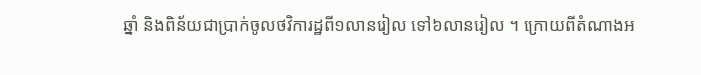ឆ្នាំ និងពិន័យជាប្រាក់ចូលថវិការដ្ឋពី១លានរៀល ទៅ៦លានរៀល ។ ក្រោយពីតំណាងអ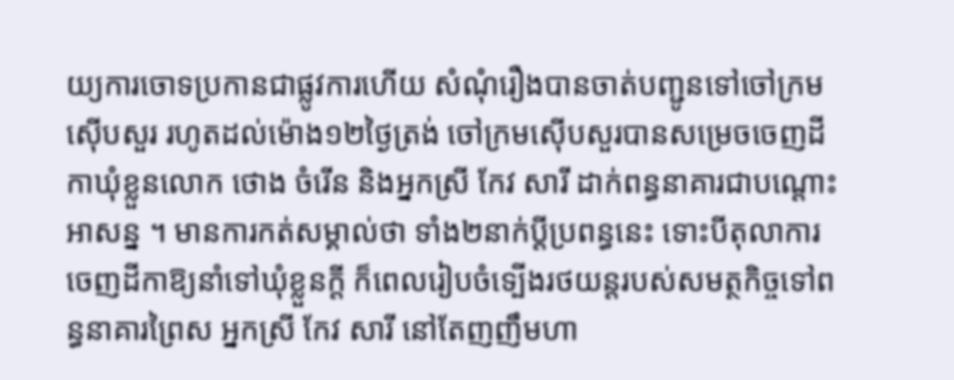យ្យការចោទប្រកានជាផ្លូវការហើយ សំណុំរឿងបានចាត់បញ្ជូនទៅចៅក្រមស៊ើបសួរ រហូតដល់ម៉ោង១២ថ្ងៃត្រង់ ចៅក្រមស៊ើបសួរបានសម្រេចចេញដីកាឃុំខ្លួនលោក ថោង ចំរើន និងអ្នកស្រី កែវ សារី ដាក់ពន្ធនាគារជាបណ្តោះអាសន្ន ។ មានការកត់សម្គាល់ថា ទាំង២នាក់ប្តីប្រពន្ធនេះ ទោះបីតុលាការចេញដីកាឱ្យនាំទៅឃុំខ្លួនក្តី ក៏ពេលរៀបចំទ្បើងរថយន្តរបស់សមត្ថកិច្ចទៅពន្ធនាគារព្រៃស អ្នកស្រី កែវ សារី នៅតែញញឹមហា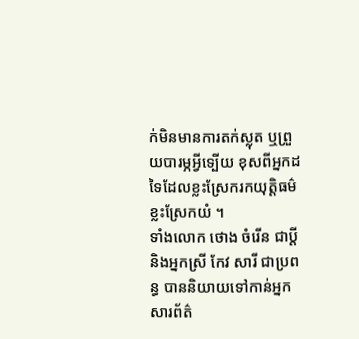ក់មិនមានការតក់ស្លុត ឬព្រួយបារម្ភអ្វីទ្បើយ ខុសពីអ្នកដទៃដែលខ្លះស្រែករកយុត្តិធម៌ ខ្លះស្រែកយំ ។
ទាំងលោក ថោង ចំរើន ជាប្តី និងអ្នកស្រី កែវ សារី ជាប្រពន្ធ បាននិយាយទៅកាន់អ្នកសារព័ត៌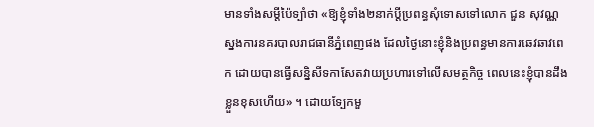មានទាំងសម្តីប៉ៃទ្បាំថា «ឱ្យខ្ញុំទាំង២នាក់ប្តីប្រពន្ធសុំទោសទៅលោក ជួន សុវណ្ណ ស្នងការនគរបាលរាជធានីភ្នំពេញផង ដែលថ្ងៃនោះខ្ញុំនិងប្រពន្ធមានការឆេវឆាវពេក ដោយបានធ្វើសន្និសីទកាសែតវាយប្រហារទៅលើសមត្ថកិច្ច ពេលនេះខ្ញុំបានដឹងខ្លួនខុសហើយ» ។ ដោយទ្បែកមួ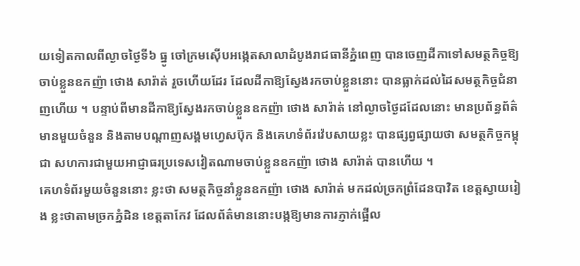យទៀតកាលពីល្ងាចថ្ងៃទី៦ ធ្នូ ចៅក្រមស៊ើបអង្កេតសាលាដំបូងរាជធានីភ្នំពេញ បានចេញដីកាទៅសមត្ថកិច្ចឱ្យចាប់ខ្លួនឧកញ៉ា ថោង សារ៉ាត់ រួចហើយដែរ ដែលដីកាឱ្យស្វែងរកចាប់ខ្លួននោះ បានធ្លាក់ដល់ដៃសមត្ថកិច្ចជំនាញហើយ ។ បន្ទាប់ពីមានដីកាឱ្យស្វែងរកចាប់ខ្លួនឧកញ៉ា ថោង សារ៉ាត់ នៅល្ងាចថ្ងៃដដែលនោះ មានប្រព័ន្ធព័ត៌មានមួយចំនួន និងតាមបណ្តាញសង្គមហ្វេសប៊ុក និងគេហទំព័រវ៉េបសាយខ្លះ បានផ្សព្វផ្សាយថា សមត្ថកិច្ចកម្ពុជា សហការជាមួយអាជ្ញាធរប្រទេសវៀតណាមចាប់ខ្លួនឧកញ៉ា ថោង សារ៉ាត់ បានហើយ ។
គេហទំព័រមួយចំនួននោះ ខ្លះថា សមត្ថកិច្ចនាំខ្លួនឧកញ៉ា ថោង សារ៉ាត់ មកដល់ច្រកព្រំដែនបាវិត ខេត្តស្វាយរៀង ខ្លះថាតាមច្រកភ្នំដិន ខេត្តតាកែវ ដែលព័ត៌មាននោះបង្កឱ្យមានការភ្ញាក់ផ្អើល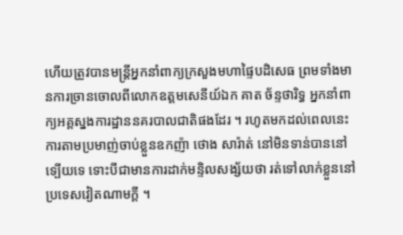ហើយត្រូវបានមន្ត្រីអ្នកនាំពាក្យក្រសួងមហាផ្ទៃបដិសេធ ព្រមទាំងមានការច្រានចោលពីលោកឧត្តមសេនីយ៍ឯក គាត ច័ន្ទថារិទ្ធ អ្នកនាំពាក្យអគ្គស្នងការដ្ឋាននគរបាលជាតិផងដែរ ។ រហូតមកដល់ពេលនេះ ការតាមប្រមាញ់ចាប់ខ្លួនឧកញ៉ា ថោង សារ៉ាត់ នៅមិនទាន់បាននៅទ្បើយទេ ទោះបីជាមានការដាក់មន្ទិលសង្ស័យថា រត់ទៅលាក់ខ្លួននៅប្រទេសវៀតណាមក្តី ។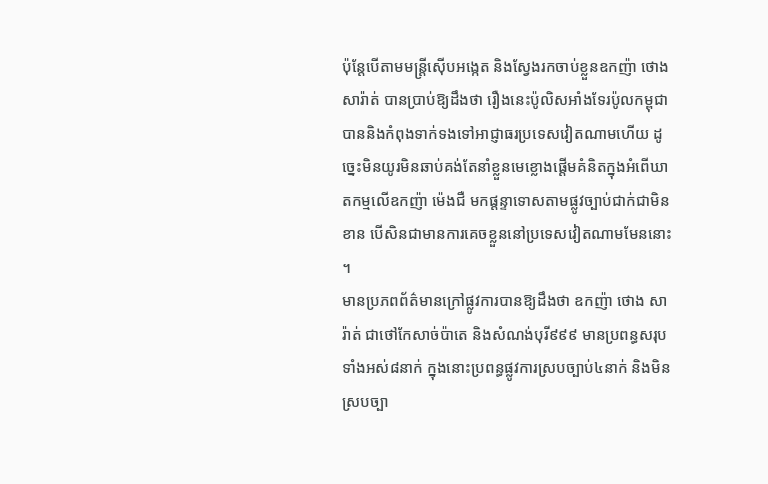ប៉ុន្តែបើតាមមន្ត្រីស៊ើបអង្កេត និងស្វែងរកចាប់ខ្លួនឧកញ៉ា ថោង សារ៉ាត់ បានប្រាប់ឱ្យដឹងថា រឿងនេះប៉ូលិសអាំងទែរប៉ូលកម្ពុជា បាននិងកំពុងទាក់ទងទៅអាជ្ញាធរប្រទេសវៀតណាមហើយ ដូច្នេះមិនយូរមិនឆាប់គង់តែនាំខ្លួនមេខ្លោងផ្តើមគំនិតក្នុងអំពើឃាតកម្មលើឧកញ៉ា ម៉េងជឺ មកផ្តន្ទាទោសតាមផ្លូវច្បាប់ជាក់ជាមិនខាន បើសិនជាមានការគេចខ្លួននៅប្រទេសវៀតណាមមែននោះ ។
មានប្រភពព័ត៌មានក្រៅផ្លូវការបានឱ្យដឹងថា ឧកញ៉ា ថោង សារ៉ាត់ ជាថៅកែសាច់ប៉ាតេ និងសំណង់បុរី៩៩៩ មានប្រពន្ធសរុបទាំងអស់៨នាក់ ក្នុងនោះប្រពន្ធផ្លូវការស្របច្បាប់៤នាក់ និងមិនស្របច្បា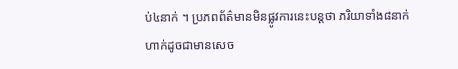ប់៤នាក់ ។ ប្រភពព័ត៌មានមិនផ្លូវការនេះបន្តថា ភរិយាទាំង៨នាក់ហាក់ដូចជាមានសេច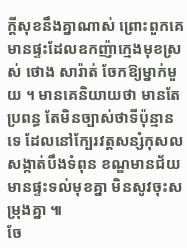ក្តីសុខនឹងគ្នាណាស់ ព្រោះពួកគេមានផ្ទះដែលឧកញ៉ាក្មេងមុខស្រស់ ថោង សារ៉ាត់ ចែកឱ្យម្នាក់មួយ ។ មានគេនិយាយថា មានតែប្រពន្ធ តែមិនច្បាស់ថាទីប៉ុន្មានទេ ដែលនៅក្បែរវត្តសន្សំកុសល សង្កាត់បឹងទំពុន ខណ្ឌមានជ័យ មានផ្ទះទល់មុខគ្នា មិនសូវចុះសម្រុងគ្នា ៕
ចែ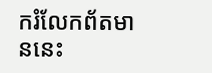ករំលែកព័តមាននេះ